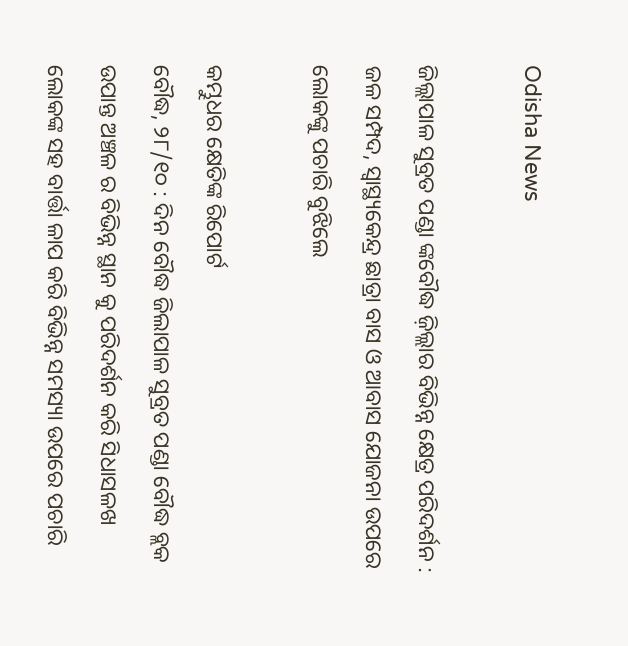Odisha News

ଜିଲ୍ଲାପାଳ ସୁବ୍ରତ ପଣ୍ଡା ଙ୍କବୌଦ୍ଧ ଜ଼ିଲ୍ଲାର ବିଭିନ୍ନ କ୍ଷେତ୍ର ପରିଦର୍ଶନ : ଜଳ ସମ୍ପଦ, ସ୍ୱାସ୍ଥ୍ୟକେନ୍ଦ୍ର ଛାତ୍ରା ବାସ ଓ ଆବାସ ଯୋଜନା ଉପରେ ଲୋକଙ୍କୁ ପଚାରି ବୁଝିଲେ

କମ୍ଭୁଧର କ୍ଷେତିଙ୍କ ରିପୋର୍ଟ
ବୌଦ୍ଧ, ୨୮/୧୦ : ଦିନ ବୌଦ୍ଧ ଜିଲାପାଳ ସୁବ୍ରତ ପଣ୍ଡା ବୌଦ୍ଧ ବ୍ଲକ ଉପାନ୍ତ ଅଞ୍ଚଳ ର ବିଭିନ୍ନ ସ୍ଥାନ କୁ ପରିଦର୍ଶନ କରି ସିଧାସଳଖ ଲୋକଙ୍କ ସହ ବାର୍ତ୍ତା ଳାପ କରି ବିଭିନ୍ନ ସମସ୍ୟା ଉପରେ ପଚାରି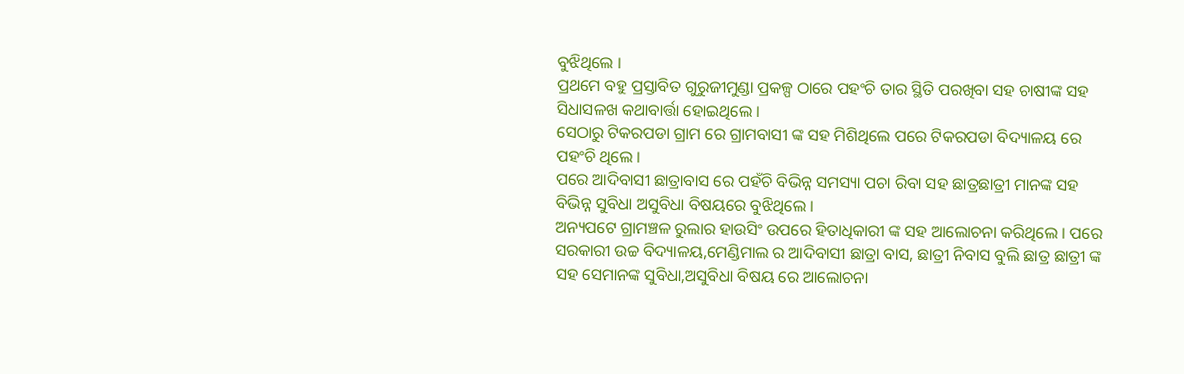ବୁଝିଥିଲେ ।
ପ୍ରଥମେ ବହୁ ପ୍ରସ୍ତାବିତ ଗୁରୁଜୀମୁଣ୍ଡା ପ୍ରକଳ୍ପ ଠାରେ ପହଂଚି ତାର ସ୍ଥିତି ପରଖିବା ସହ ଚାଷୀଙ୍କ ସହ ସିଧାସଳଖ କଥାବାର୍ତ୍ତା ହୋଇଥିଲେ ।
ସେଠାରୁ ଟିକରପଡା ଗ୍ରାମ ରେ ଗ୍ରାମବାସୀ ଙ୍କ ସହ ମିଶିଥିଲେ ପରେ ଟିକରପଡା ବିଦ୍ୟାଳୟ ରେ ପହଂଚି ଥିଲେ ।
ପରେ ଆଦିବାସୀ ଛାତ୍ରାବାସ ରେ ପହଁଚି ବିଭିନ୍ନ ସମସ୍ୟା ପଚା ରିବା ସହ ଛାତ୍ରଛାତ୍ରୀ ମାନଙ୍କ ସହ ବିଭିନ୍ନ ସୁବିଧା ଅସୁବିଧା ବିଷୟରେ ବୁଝିଥିଲେ ।
ଅନ୍ୟପଟେ ଗ୍ରାମଞ୍ଚଳ ରୁଲାର ହାଉସିଂ ଉପରେ ହିତାଧିକାରୀ ଙ୍କ ସହ ଆଲୋଚନା କରିଥିଲେ । ପରେ ସରକାରୀ ଉଚ୍ଚ ବିଦ୍ୟାଳୟ,ମେଣ୍ଡିମାଲ ର ଆଦିବାସୀ ଛାତ୍ରା ବାସ, ଛାତ୍ରୀ ନିବାସ ବୁଲି ଛାତ୍ର ଛାତ୍ରୀ ଙ୍କ ସହ ସେମାନଙ୍କ ସୁବିଧା,ଅସୁବିଧା ବିଷୟ ରେ ଆଲୋଚନା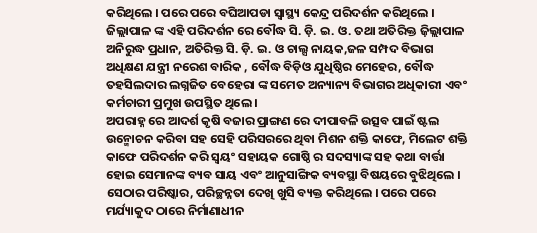କରିଥିଲେ । ପରେ ପରେ ବଘିଆପଡା ସ୍ୱାସ୍ଥ୍ୟ କେନ୍ଦ୍ର ପରିଦର୍ଶନ କରିଥିଲେ ।
ଜିଲ୍ଲାପାଳ ଙ୍କ ଏହି ପରିଦର୍ଶନ ରେ ବୌଦ୍ଧ ସି. ଡ଼ି. ଇ. ଓ. ତଥା ଅତିରିକ୍ତ ଜ଼ିଲ୍ଲାପାଳ ଅନିରୁଦ୍ଧ ପ୍ରଧାନ, ଅତିରିକ୍ତ ସି. ଡ଼ି. ଇ. ଓ ଚାଲ୍ସ ନାୟକ,ଜଳ ସମ୍ପଦ ବିଭାଗ ଅଧିକ୍ଷଣ ଯନ୍ତ୍ରୀ ନରେଶ ବାରିକ , ବୌଦ୍ଧ ବିଡ଼ିଓ ଯୁଧିଷ୍ଠିର ମେହେର, ବୌଦ୍ଧ ତହସିଲଦାର ଲଗ୍ନଜିତ ବେହେରା ଙ୍କ ସମେତ ଅନ୍ୟାନ୍ୟ ବିଭାଗର ଅଧିକାରୀ ଏବଂ କର୍ମଚାରୀ ପ୍ରମୁଖ ଉପସ୍ଥିତ ଥିଲେ ।
ଅପରାହ୍ନ ରେ ଆଦର୍ଶ କୃଷି ବଜାର ପ୍ରାଙ୍ଗଣ ରେ ଦୀପାବଳି ଉତ୍ସବ ପାଇଁ ଷ୍ଟଲ ଉନ୍ମୋଚନ କରିବା ସହ ସେହି ପରିସରରେ ଥିବା ମିଶନ ଶକ୍ତି କାଫେ, ମିଲେଟ ଶକ୍ତି କାଫେ ପରିଦର୍ଶନ କରି ସ୍ୱୟଂ ସହାୟକ ଗୋଷ୍ଠି ର ସଦସ୍ୟାଙ୍କ ସହ କଥା ବାର୍ତ୍ତା ହୋଇ ସେମାନଙ୍କ ବ୍ୟବ ସାୟ ଏବଂ ଆନୁସାଙ୍ଗିକ ବ୍ୟବସ୍ଥା ବିଷୟରେ ବୁଝିଥିଲେ ।
ସେଠାର ପରିଷ୍କାର, ପରିଚ୍ଛନ୍ନତା ଦେଖି ଖୁସି ବ୍ୟକ୍ତ କରିଥିଲେ । ପରେ ପରେ ମର୍ଯ୍ୟାକୁଦ ଠାରେ ନିର୍ମାଣାଧୀନ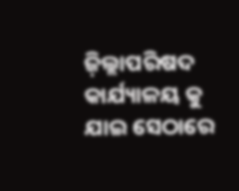ଜ଼ିଲ୍ଲାପରିଷଦ କାର୍ଯ୍ୟାଳୟ କୁ ଯାଇ ସେଠାରେ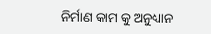ନିର୍ମାଣ କାମ କୁ ଅନୁଧ୍ୟାନ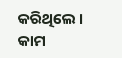କରିଥିଲେ । କାମ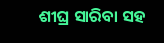ଶୀଘ୍ର ସାରିବା ସହ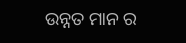ଉନ୍ନତ ମାନ ର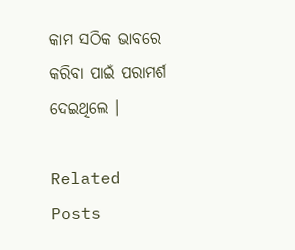କାମ ସଠିକ ଭାବରେ କରିବା ପାଇଁ ପରାମର୍ଶ ଦେଇଥିଲେ ।

Related Posts